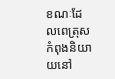ខណៈដែលពេត្រុសកំពុងនិយាយនៅ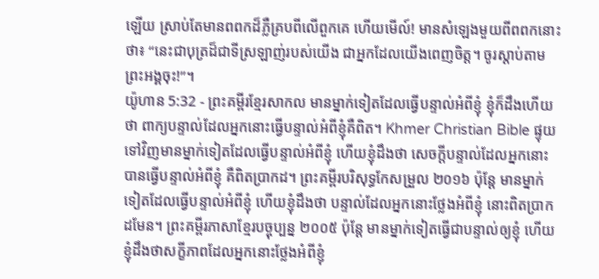ឡើយ ស្រាប់តែមានពពកដ៏ភ្លឺគ្របពីលើពួកគេ ហើយមើល៍! មានសំឡេងមួយពីពពកនោះថា៖ “នេះជាបុត្រដ៏ជាទីស្រឡាញ់របស់យើង ជាអ្នកដែលយើងពេញចិត្ត។ ចូរស្ដាប់តាមព្រះអង្គចុះ!”។
យ៉ូហាន 5:32 - ព្រះគម្ពីរខ្មែរសាកល មានម្នាក់ទៀតដែលធ្វើបន្ទាល់អំពីខ្ញុំ ខ្ញុំក៏ដឹងហើយថា ពាក្យបន្ទាល់ដែលអ្នកនោះធ្វើបន្ទាល់អំពីខ្ញុំគឺពិត។ Khmer Christian Bible ផ្ទុយទៅវិញមានម្នាក់ទៀតដែលធ្វើបន្ទាល់អំពីខ្ញុំ ហើយខ្ញុំដឹងថា សេចក្តីបន្ទាល់ដែលអ្នកនោះបានធ្វើបន្ទាល់អំពីខ្ញុំ គឺពិតប្រាកដ។ ព្រះគម្ពីរបរិសុទ្ធកែសម្រួល ២០១៦ ប៉ុន្តែ មានម្នាក់ទៀតដែលធ្វើបន្ទាល់អំពីខ្ញុំ ហើយខ្ញុំដឹងថា បន្ទាល់ដែលអ្នកនោះថ្លែងអំពីខ្ញុំ នោះពិតប្រាកដមែន។ ព្រះគម្ពីរភាសាខ្មែរបច្ចុប្បន្ន ២០០៥ ប៉ុន្តែ មានម្នាក់ទៀតធ្វើជាបន្ទាល់ឲ្យខ្ញុំ ហើយខ្ញុំដឹងថាសក្ខីភាពដែលអ្នកនោះថ្លែងអំពីខ្ញុំ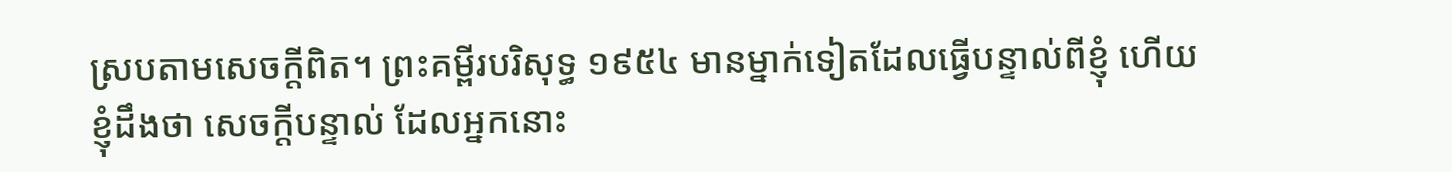ស្របតាមសេចក្ដីពិត។ ព្រះគម្ពីរបរិសុទ្ធ ១៩៥៤ មានម្នាក់ទៀតដែលធ្វើបន្ទាល់ពីខ្ញុំ ហើយខ្ញុំដឹងថា សេចក្ដីបន្ទាល់ ដែលអ្នកនោះ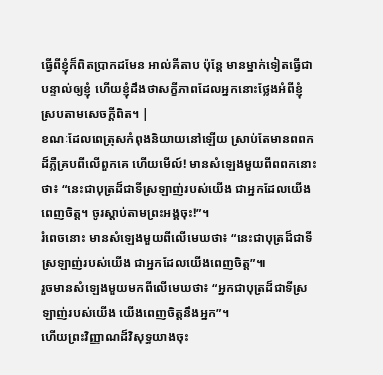ធ្វើពីខ្ញុំក៏ពិតប្រាកដមែន អាល់គីតាប ប៉ុន្ដែ មានម្នាក់ទៀតធ្វើជាបន្ទាល់ឲ្យខ្ញុំ ហើយខ្ញុំដឹងថាសក្ខីភាពដែលអ្នកនោះថ្លែងអំពីខ្ញុំ ស្របតាមសេចក្ដីពិត។ |
ខណៈដែលពេត្រុសកំពុងនិយាយនៅឡើយ ស្រាប់តែមានពពកដ៏ភ្លឺគ្របពីលើពួកគេ ហើយមើល៍! មានសំឡេងមួយពីពពកនោះថា៖ “នេះជាបុត្រដ៏ជាទីស្រឡាញ់របស់យើង ជាអ្នកដែលយើងពេញចិត្ត។ ចូរស្ដាប់តាមព្រះអង្គចុះ!”។
រំពេចនោះ មានសំឡេងមួយពីលើមេឃថា៖ “នេះជាបុត្រដ៏ជាទីស្រឡាញ់របស់យើង ជាអ្នកដែលយើងពេញចិត្ត”៕
រួចមានសំឡេងមួយមកពីលើមេឃថា៖ “អ្នកជាបុត្រដ៏ជាទីស្រឡាញ់របស់យើង យើងពេញចិត្តនឹងអ្នក”។
ហើយព្រះវិញ្ញាណដ៏វិសុទ្ធយាងចុះ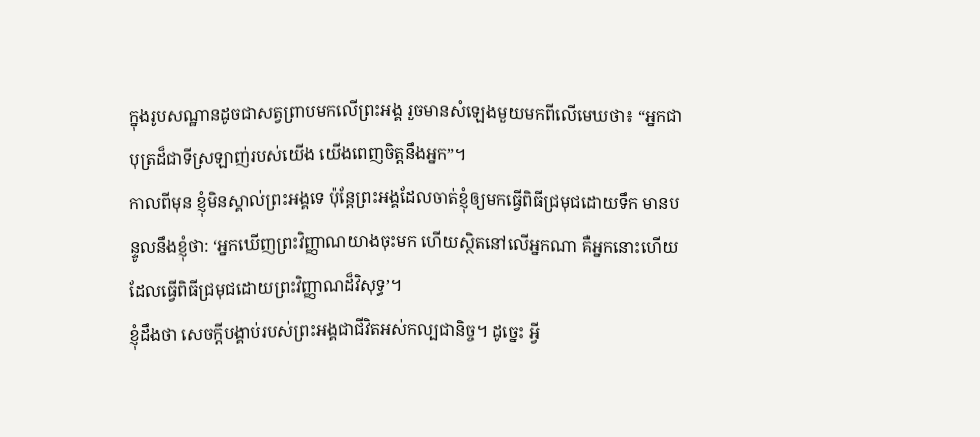ក្នុងរូបសណ្ឋានដូចជាសត្វព្រាបមកលើព្រះអង្គ រួចមានសំឡេងមួយមកពីលើមេឃថា៖ “អ្នកជាបុត្រដ៏ជាទីស្រឡាញ់របស់យើង យើងពេញចិត្តនឹងអ្នក”។
កាលពីមុន ខ្ញុំមិនស្គាល់ព្រះអង្គទេ ប៉ុន្តែព្រះអង្គដែលចាត់ខ្ញុំឲ្យមកធ្វើពិធីជ្រមុជដោយទឹក មានបន្ទូលនឹងខ្ញុំថា: ‘អ្នកឃើញព្រះវិញ្ញាណយាងចុះមក ហើយស្ថិតនៅលើអ្នកណា គឺអ្នកនោះហើយ ដែលធ្វើពិធីជ្រមុជដោយព្រះវិញ្ញាណដ៏វិសុទ្ធ’។
ខ្ញុំដឹងថា សេចក្ដីបង្គាប់របស់ព្រះអង្គជាជីវិតអស់កល្បជានិច្ច។ ដូច្នេះ អ្វី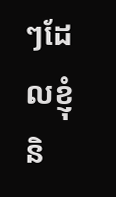ៗដែលខ្ញុំនិ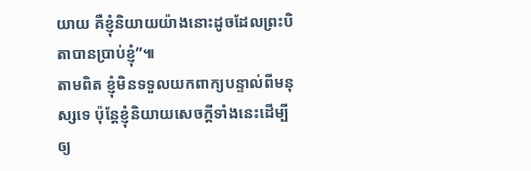យាយ គឺខ្ញុំនិយាយយ៉ាងនោះដូចដែលព្រះបិតាបានប្រាប់ខ្ញុំ”៕
តាមពិត ខ្ញុំមិនទទួលយកពាក្យបន្ទាល់ពីមនុស្សទេ ប៉ុន្តែខ្ញុំនិយាយសេចក្ដីទាំងនេះដើម្បីឲ្យ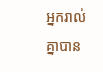អ្នករាល់គ្នាបាន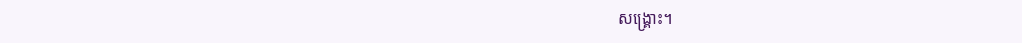សង្គ្រោះ។